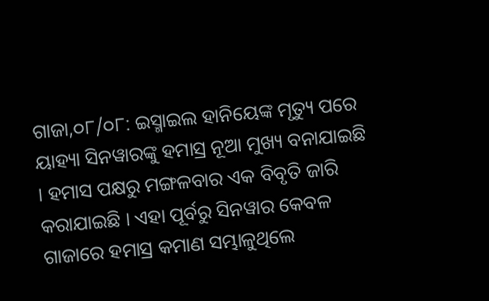ଗାଜା,୦୮/୦୮: ଇସ୍ମାଇଲ ହାନିୟେଙ୍କ ମୃତ୍ୟୁ ପରେ ୟାହ୍ୟା ସିନୱାରଙ୍କୁ ହମାସ୍ର ନୂଆ ମୁଖ୍ୟ ବନାଯାଇଛି । ହମାସ ପକ୍ଷରୁ ମଙ୍ଗଳବାର ଏକ ବିବୃତି ଜାରି କରାଯାଇଛି । ଏହା ପୂର୍ବରୁ ସିନୱାର କେବଳ ଗାଜାରେ ହମାସ୍ର କମାଣ ସମ୍ଭାଳୁଥିଲେ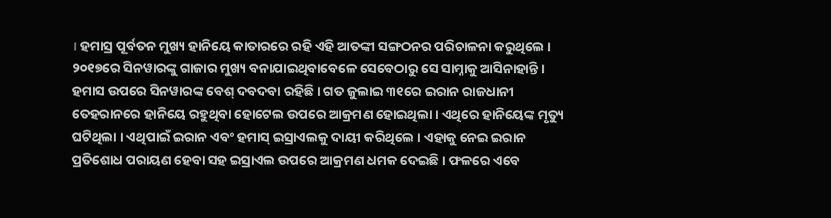। ହମାସ୍ର ପୂର୍ବତନ ମୁଖ୍ୟ ହାନିୟେ କାତାରରେ ରହି ଏହି ଆତଙ୍କୀ ସଙ୍ଗଠନର ପରିଚାଳନା କରୁଥିଲେ ।
୨୦୧୭ରେ ସିନୱାରଙ୍କୁ ଗାଜାର ମୁଖ୍ୟ ବନାଯାଇଥିବାବେଳେ ସେବେଠାରୁ ସେ ସାମ୍ନାକୁ ଆସିନାହାନ୍ତି । ହମାସ ଉପରେ ସିନୱାରଙ୍କ ବେଶ୍ ଦବଦବା ରହିଛି । ଗତ ଜୁଲାଇ ୩୧ରେ ଇରାନ ରାଜଧାନୀ ତେହରାନରେ ହାନିୟେ ରହୁଥିବା ହୋଟେଲ ଉପରେ ଆକ୍ରମଣ ହୋଇଥିଲା । ଏଥିରେ ହାନିୟେଙ୍କ ମୃତ୍ୟୁ ଘଟିଥିଲା । ଏଥିପାଇଁ ଇରାନ ଏବଂ ହମାସ୍ ଇସ୍ରାଏଲକୁ ଦାୟୀ କରିଥିଲେ । ଏହାକୁ ନେଇ ଇରାନ ପ୍ରତିଶୋଧ ପରାୟଣ ହେବା ସହ ଇସ୍ରାଏଲ ଉପରେ ଆକ୍ରମଣ ଧମକ ଦେଇଛି । ଫଳରେ ଏବେ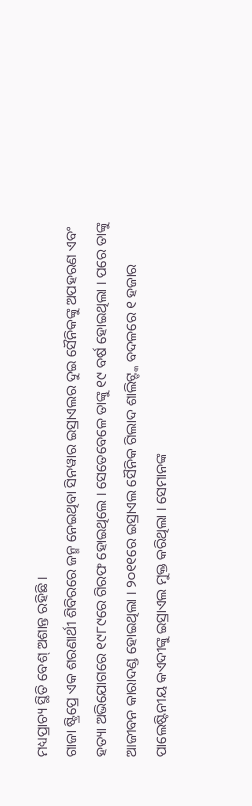ମଧ୍ୟପ୍ରାଚ୍ୟ ସ୍ଥିତି ବେଶ୍ ଅଶାନ୍ତ ରହିଛି ।
ଗାଜା ଷ୍ଟ୍ରିପ୍ରେ ଏକ ଶରଣାର୍ଥୀ ଶିବିରରେ ଜନ୍ମ ନେଇଥିବା ସିନୱାର ଇସ୍ରାଏଲର ଦୁଇ ସୈନିକଙ୍କୁ ଅପହରଣ ଏବଂ ହତ୍ୟା ଅଭିଯୋଗରେ ୧୯୮୯ରେ ଗିରଫ ହୋଇଥିଲେ । ସେତେବେଳେ ତାଙ୍କୁ ୧୯ ବର୍ଷ ହୋଇଥିଲା । ପରେ ତାଙ୍କୁ ଆଜୀବନ କାରାଦଣ୍ଡ ହୋଇଥିଲା । ୨୦୧୧ରେ ଇସ୍ରାଏଲ ସୈନିକ ଗିଲାଦ ଶାଲିଟ୍ଙ୍କ ବଦଳରେ ୧ ହଜାର ପାଲେଷ୍ଟିନୀୟ କଏଦୀଙ୍କୁ ଇସ୍ରାଏଲ ମୁକ୍ତ କରିଥିଲା । ସେମାନଙ୍କ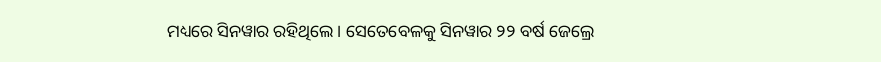ମଧ୍ୟରେ ସିନୱାର ରହିଥିଲେ । ସେତେବେଳକୁ ସିନୱାର ୨୨ ବର୍ଷ ଜେଲ୍ରେ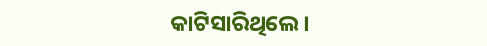କାଟିସାରିଥିଲେ।